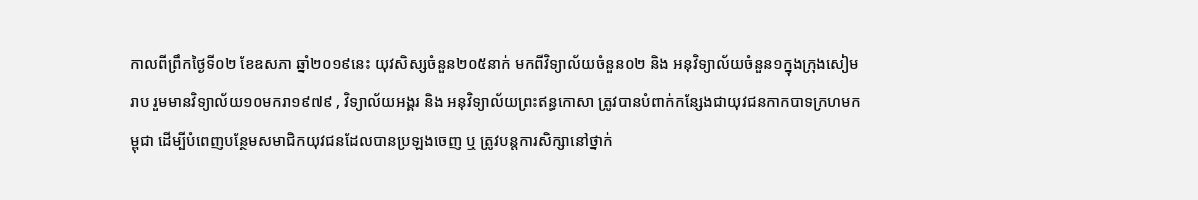កាលពីព្រឹកថ្ងៃទី០២ ខែឧសភា ឆ្នាំ២០១៩នេះ យុវសិស្សចំនួន២០៥នាក់ មកពីវិទ្យាល័យចំនួន០២ និង អនុវិទ្យាល័យចំនួន១ក្នុងក្រុងសៀមរាប រួមមានវិទ្យាល័យ១០មករា១៩៧៩ , វិទ្យាល័យអង្គរ និង អនុវិទ្យាល័យព្រះឥន្ធកោសា ត្រូវបានបំពាក់កន្សែងជាយុវជនកាកបាទក្រហមកម្ពុជា ដើម្បីបំពេញបន្ថែមសមាជិកយុវជនដែលបានប្រឡងចេញ ឬ ត្រូវបន្តការសិក្សានៅថ្នាក់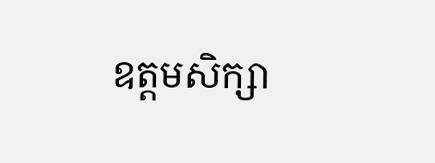ឧត្តមសិក្សា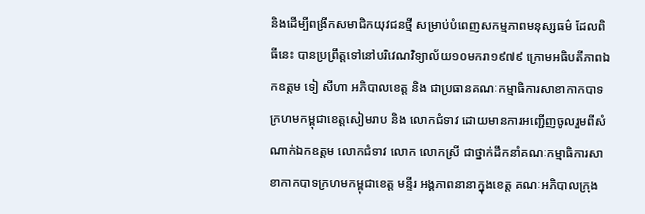និងដើម្បីពង្រីកសមាជិកយុវជនថ្មី សម្រាប់បំពេញសកម្មភាពមនុស្សធម៌ ដែលពិធីនេះ បានប្រព្រឹត្តទៅនៅបរិវេណវិទ្យាល័យ១០មករា១៩៧៩ ក្រោមអធិបតីភាពឯកឧត្តម ទៀ សីហា អភិបាលខេត្ត និង ជាប្រធានគណៈកម្មាធិការសាខាកាកបាទក្រហមកម្ពុជាខេត្តសៀមរាប និង លោកជំទាវ ដោយមានការអញ្ជើញចូលរួមពីសំណាក់ឯកឧត្ដម លោកជំទាវ លោក លោកស្រី ជាថ្នាក់ដឹកនាំគណៈកម្មាធិការសាខាកាកបាទក្រហមកម្ពុជាខេត្ត មន្ទីរ អង្គភាពនានាក្នុងខេត្ត គណៈអភិបាលក្រុង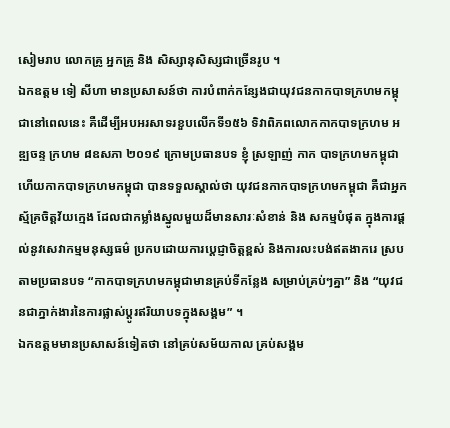សៀមរាប លោកគ្រូ អ្នកគ្រូ និង សិស្សានុសិស្សជាច្រើនរូប ។
ឯកឧត្តម ទៀ សីហា មានប្រសាសន៍ថា ការបំពាក់កន្សែងជាយុវជនកាកបាទក្រហមកម្ពុជានៅពេលនេះ គឺដើម្បីអបអរសាទរខួបលើកទី១៥៦ ទិវាពិភពលោកកាកបាទក្រហម អឌ្ឍចន្ទ ក្រហម ៨ឧសភា ២០១៩ ក្រោមប្រធានបទ ខ្ញុំ ស្រឡាញ់ កាក បាទក្រហមកម្ពុជា ហើយកាកបាទក្រហមកម្ពុជា បានទទួលស្គាល់ថា យុវជនកាកបាទក្រហមកម្ពុជា គឺជាអ្នកស្ម័គ្រចិត្តវ័យក្មេង ដែលជាកម្លាំងស្នូលមួយដ៏មានសារៈសំខាន់ និង សកម្មបំផុត ក្នុងការផ្ដល់នូវសេវាកម្មមនុស្សធម៌ ប្រកបដោយការប្ដេជ្ញាចិត្តខ្ពស់ និងការលះបង់ឥតងាករេ ស្របតាមប្រធានបទ “កាកបាទក្រហមកម្ពុជាមានគ្រប់ទីកន្លែង សម្រាប់គ្រប់ៗគ្នា” និង “យុវជនជាភ្នាក់ងារនៃការផ្លាស់ប្តូរឥរិយាបទក្នុងសង្គម” ។
ឯកឧត្តមមានប្រសាសន៍ទៀតថា នៅគ្រប់សម័យកាល គ្រប់សង្គម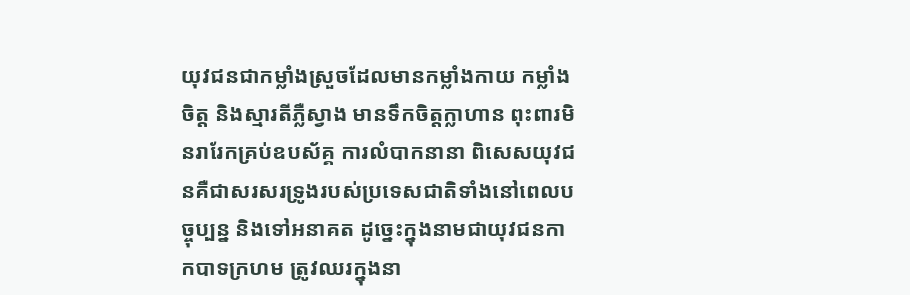យុវជនជាកម្លាំងស្រួចដែលមានកម្លាំងកាយ កម្លាំងចិត្ត និងស្មារតីភ្លឺស្វាង មានទឹកចិត្តក្លាហាន ពុះពារមិនរារែកគ្រប់ឧបស័គ្គ ការលំបាកនានា ពិសេសយុវជនគឺជាសរសរទ្រូងរបស់ប្រទេសជាតិទាំងនៅពេលបច្ចុប្បន្ន និងទៅអនាគត ដូច្នេះក្នុងនាមជាយុវជនកាកបាទក្រហម ត្រូវឈរក្នុងនា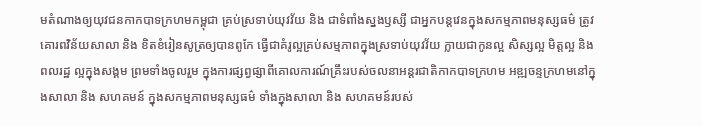មតំណាងឲ្យយុវជនកាកបាទក្រហមកម្ពុជា គ្រប់ស្រទាប់យុវវ័យ និង ជាទំពាំងស្នងឫស្សី ជាអ្នកបន្តវេនក្នុងសកម្មភាពមនុស្សធម៌ ត្រូវគោរពវិន័យសាលា និង ខិតខំរៀនសូត្រឲ្យបានពូកែ ធ្វើជាគំរូល្អគ្រប់សម្មភាពក្នុងស្រទាប់យុវវ័យ ក្លាយជាកូនល្អ សិស្សល្អ មិត្តល្អ និងពលរដ្ឋ ល្អក្នុងសង្គម ព្រមទាំងចូលរួម ក្នុងការផ្សព្វផ្សាពីគោលការណ៍គ្រឹះរបស់ចលនាអន្តរជាតិកាកបាទក្រហម អឌ្ឍចន្ទក្រហមនៅក្នុងសាលា និង សហគមន៍ ក្នុងសកម្មភាពមនុស្សធម៌ ទាំងក្នុងសាលា និង សហគមន៍របស់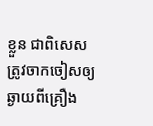ខ្លួន ជាពិសេសត្រូវចាកចៀសឲ្យឆ្ងាយពីគ្រឿង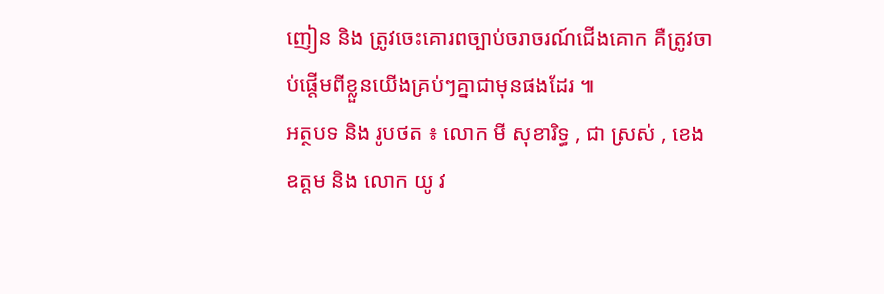ញៀន និង ត្រូវចេះគោរពច្បាប់ចរាចរណ៍ជើងគោក គឺត្រូវចាប់ផ្តើមពីខ្លួនយើងគ្រប់ៗគ្នាជាមុនផងដែរ ៕
អត្ថបទ និង រូបថត ៖ លោក មី សុខារិទ្ធ , ជា ស្រស់ , ខេង ឧត្ដម និង លោក យូ វ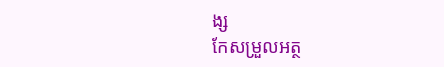ង្ស
កែសម្រួលអត្ថ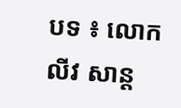បទ ៖ លោក លីវ សាន្ត